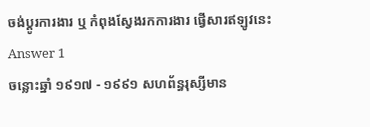ចង់ប្តូរការងារ ឬ កំពុងស្វែងរកការងារ ផ្វើសារឥឡូវនេះ
Answer 1
ចន្លោះឆ្នាំ ១៩១៧ - ១៩៩១ សហព័ន្ធរុស្សីមាន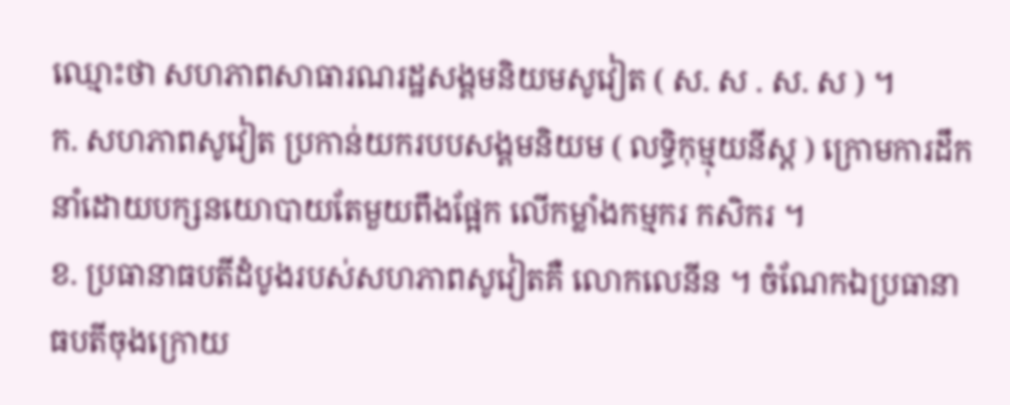ឈ្មោះថា សហភាពសាធារណរដ្ឋសង្គមនិយមសូវៀត ( ស. ស . ស. ស ) ។
ក. សហភាពសូវៀត ប្រកាន់យករបបសង្គមនិយម ( លទ្ធិកុម្មុយនីស្ត ) ក្រោមការដឹកនាំដោយបក្សនយោបាយតែមួយពឹងផ្អែក លើកម្លាំងកម្មករ កសិករ ។
ខ. ប្រធានាធបតីដំបូងរបស់សហភាពសូវៀតគឺ លោកលេនីន ។ ចំណែកឯប្រធានាធបតីចុងក្រោយ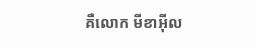គឺលោក មីខាអ៊ីល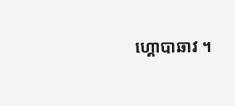ហ្គោបាឆាវ ។